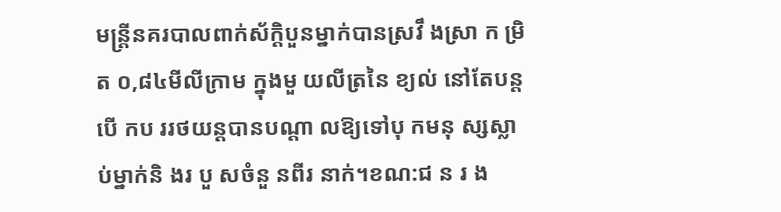មន្ត្រីនគរបាលពាក់ស័ក្តិបួនម្នាក់បានស្រវឹ ងស្រា ក ម្រិត ០,៨៤មីលីក្រាម ក្នុងមួ យលីត្រនៃ ខ្យល់ នៅតែបន្តបើ កប ររថយន្តបានបណ្តា លឱ្យទៅបុ កមនុ ស្សស្លា ប់ម្នាក់និ ងរ បួ សចំនួ នពីរ នាក់។ខណ:ជ ន រ ង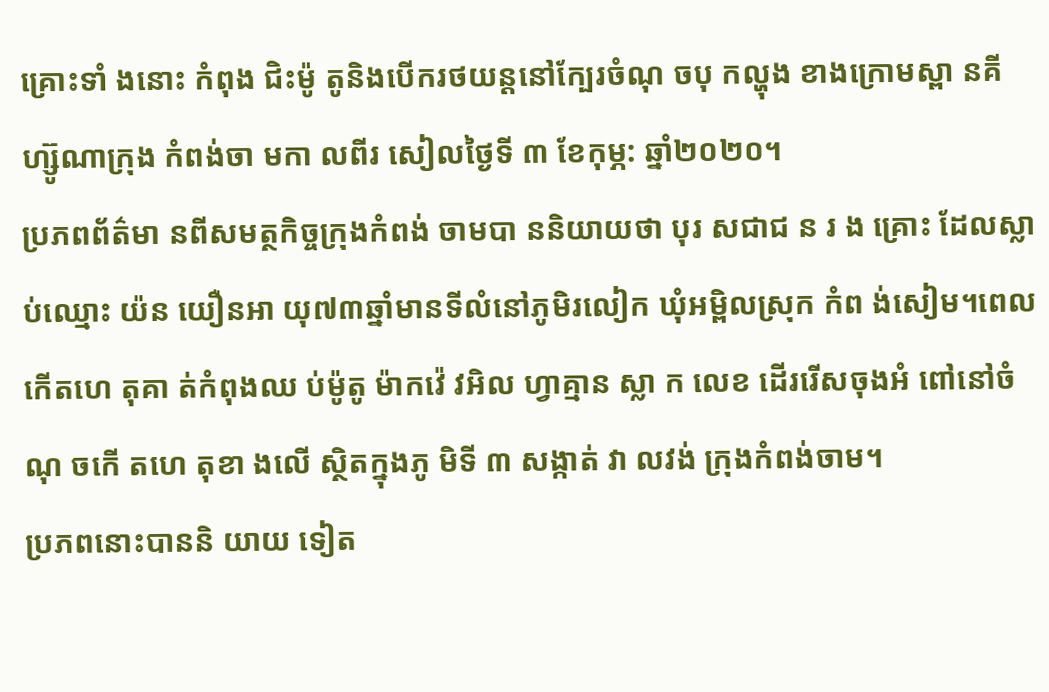គ្រោះទាំ ងនោះ កំពុង ជិះម៉ូ តូនិងបើករថយន្តនៅក្បែរចំណុ ចបុ កល្ហុង ខាងក្រោមស្ពា នគីហ្ស៊ូណាក្រុង កំពង់ចា មកា លពីរ សៀលថ្ងៃទី ៣ ខែកុម្ភ: ឆ្នាំ២០២០។
ប្រភពព័ត៌មា នពីសមត្ថកិច្ចក្រុងកំពង់ ចាមបា ននិយាយថា បុរ សជាជ ន រ ង គ្រោះ ដែលស្លា ប់ឈ្មោះ យ៉ន យឿនអា យុ៧៣ឆ្នាំមានទីលំនៅភូមិរលៀក ឃុំអម្ពិលស្រុក កំព ង់សៀម។ពេល កើតហេ តុគា ត់កំពុងឈ ប់ម៉ូតូ ម៉ាកវ៉េ វអិល ហ្វាគ្មាន ស្លា ក លេខ ដើររើសចុងអំ ពៅនៅចំណុ ចកើ តហេ តុខា ងលើ ស្ថិតក្នុងភូ មិទី ៣ សង្កាត់ វា លវង់ ក្រុងកំពង់ចាម។
ប្រភពនោះបាននិ យាយ ទៀត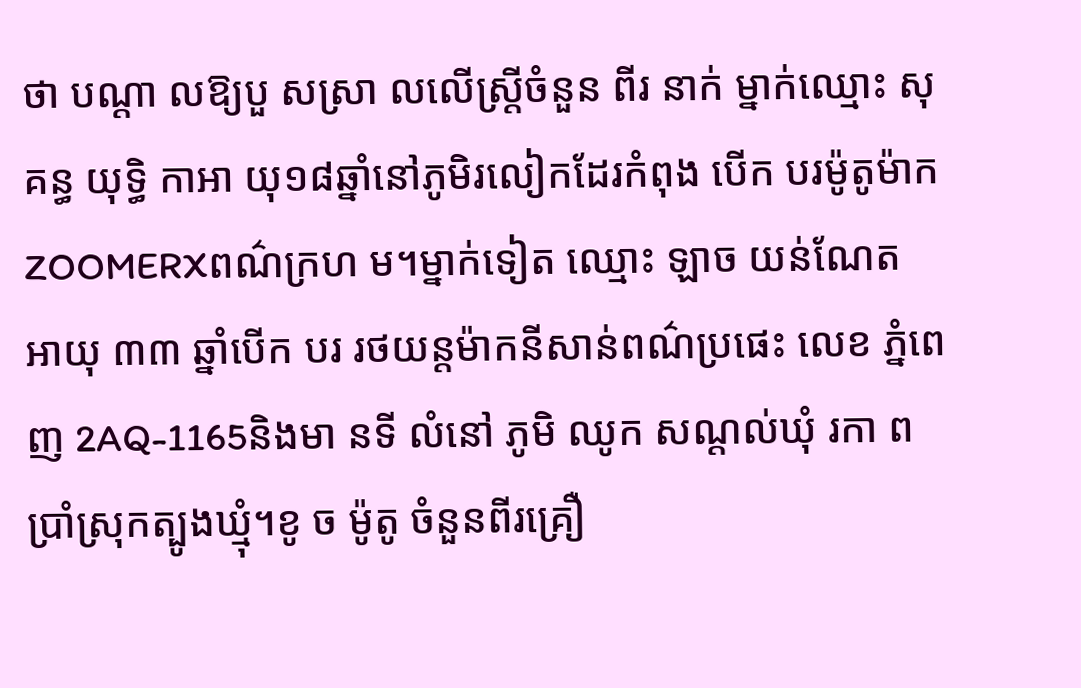ថា បណ្តា លឱ្យបួ សស្រា លលើស្រី្តចំនួន ពីរ នាក់ ម្នាក់ឈ្មោះ សុគន្ធ យុទ្ធិ កាអា យុ១៨ឆ្នាំនៅភូមិរលៀកដែរកំពុង បើក បរម៉ូតូម៉ាកZOOMERXពណ៌ក្រហ ម។ម្នាក់ទៀត ឈ្មោះ ឡាច យន់ណែត អាយុ ៣៣ ឆ្នាំបើក បរ រថយន្តម៉ាកនីសាន់ពណ៌ប្រផេះ លេខ ភ្នំពេញ 2AQ-1165និងមា នទី លំនៅ ភូមិ ឈូក សណ្តល់ឃុំ រកា ពប្រាំស្រុកត្បូងឃ្មុំ។ខូ ច ម៉ូតូ ចំនួនពីរគ្រឿ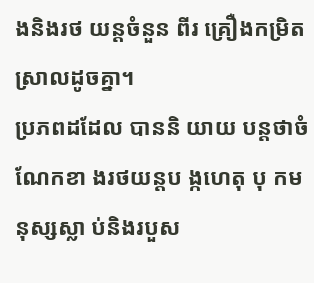ងនិងរថ យន្តចំនួន ពីរ គ្រឿងកម្រិត ស្រាលដូចគ្នា។
ប្រភពដដែល បាននិ យាយ បន្តថាចំ ណែកខា ងរថយន្តប ង្កហេតុ បុ កមនុស្សស្លា ប់និងរបួស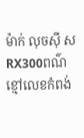ម៉ាក់ លុចស៊ី សRX300ពណ៌ខ្មៅលេខកំពង់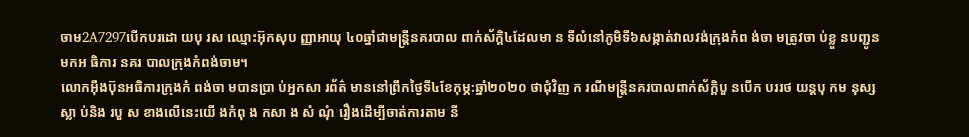ចាម2A7297បើកបរដោ យបុ រស ឈ្មោះអ៊ុកសុប ញ្ញាអាយុ ៤០ឆ្នាំជាមន្ត្រីនគរបាល ពាក់ស័ក្តិ៤ដែលមា ន ទីលំនៅភូមិទី៦សង្កាត់វាលវង់ក្រុងកំព ង់ចា មត្រូវចា ប់ខ្លួ នបញ្ជូនមកអ ធិការ នគរ បាលក្រុងកំពង់ចាម។
លោកអ៊ឹងប៊ុនអធិការក្រុងកំ ពង់ចា មបានប្រា ប់អ្នកសា រព័ត៌ មាននៅព្រឹកថ្ងៃទី៤ខែកុម្ភ:ឆ្នាំ២០២០ ថាជុំវិញ ក រណីមន្ត្រីនគរបាលពាក់ស័ក្តិបួ នបើក បររថ យន្តបុ កម នុស្សស្លា ប់និង របួ ស ខាងលើនេះយើ ងកំពុ ង កសា ង សំ ណុំ រឿងដើម្បីចាត់ការតាម នី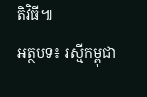តិវិធី៕
អត្ថបទ៖ រស្មីកម្ពុជា